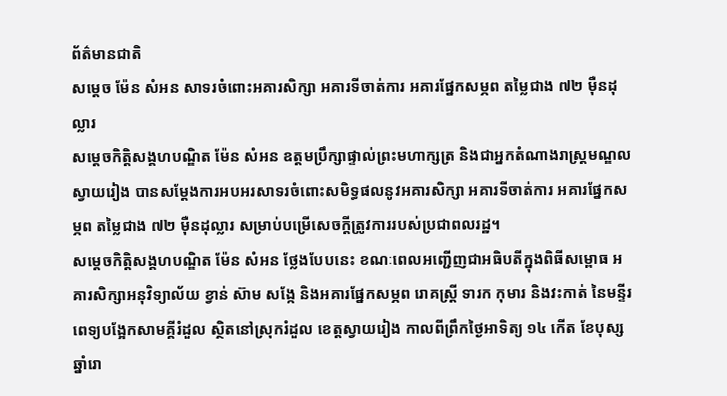ព័ត៌មានជាតិ
សម្តេច ម៉ែន សំអន សាទរចំពោះអគារសិក្សា អគារទីចាត់ការ អគារផ្នែកសម្ភព តម្លៃជាង ៧២ ម៉ឺនដុល្លារ
សម្តេចកិត្ដិសង្គហបណ្ឌិត ម៉ែន សំអន ឧត្តមប្រឹក្សាផ្ទាល់ព្រះមហាក្សត្រ និងជាអ្នកតំណាងរាស្ត្រមណ្ឌលស្វាយរៀង បានសម្តែងការអបអរសាទរចំពោះសមិទ្ធផលនូវអគារសិក្សា អគារទីចាត់ការ អគារផ្នែកសម្ភព តម្លៃជាង ៧២ ម៉ឺនដុល្លារ សម្រាប់បម្រើសេចក្ដីត្រូវការរបស់ប្រជាពលរដ្ឋ។
សម្តេចកិត្ដិសង្គហបណ្ឌិត ម៉ែន សំអន ថ្លែងបែបនេះ ខណៈពេលអញ្ជើញជាអធិបតីក្នុងពិធីសម្ពោធ អគារសិក្សាអនុវិទ្យាល័យ ខ្វាន់ ស៊ាម សង្កែ និងអគារផ្នែកសម្ភព រោគស្ត្រី ទារក កុមារ និងវះកាត់ នៃមន្ទីរពេទ្យបង្អែកសាមគ្គីរំដួល ស្ថិតនៅស្រុករំដួល ខេត្តស្វាយរៀង កាលពីព្រឹកថ្ងៃអាទិត្យ ១៤ កើត ខែបុស្ស ឆ្នាំរោ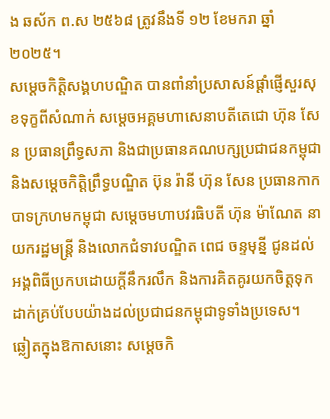ង ឆស័ក ព.ស ២៥៦៨ ត្រូវនឹងទី ១២ ខែមករា ឆ្នាំ ២០២៥។
សម្តេចកិត្តិសង្គហបណ្ឌិត បានពាំនាំប្រសាសន៍ផ្ដាំផ្ញើសួរសុខទុក្ខពីសំណាក់ សម្តេចអគ្គមហាសេនាបតីតេជោ ហ៊ុន សែន ប្រធានព្រឹទ្ធសភា និងជាប្រធានគណបក្សប្រជាជនកម្ពុជា និងសម្ដេចកិត្តិព្រឹទ្ធបណ្ឌិត ប៊ុន រ៉ានី ហ៊ុន សែន ប្រធានកាកបាទក្រហមកម្ពុជា សម្តេចមហាបវរធិបតី ហ៊ុន ម៉ាណែត នាយករដ្ឋមន្ត្រី និងលោកជំទាវបណ្ឌិត ពេជ ចន្ទមុន្នី ជូនដល់អង្គពិធីប្រកបដោយក្តីនឹករលឹក និងការគិតគូរយកចិត្តទុកដាក់គ្រប់បែបយ៉ាងដល់ប្រជាជនកម្ពុជាទូទាំងប្រទេស។
ឆ្លៀតក្នុងឱកាសនោះ សម្តេចកិ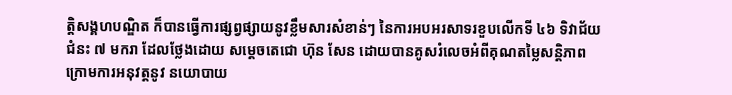ត្តិសង្គហបណ្ឌិត ក៏បានធ្វើការផ្សព្វផ្សាយនូវខ្លឹមសារសំខាន់ៗ នៃការអបអរសាទរខួបលើកទី ៤៦ ទិវាជ័យជំនះ ៧ មករា ដែលថ្លែងដោយ សម្តេចតេជោ ហ៊ុន សែន ដោយបានគូសរំលេចអំពីគុណតម្លៃសន្តិភាព ក្រោមការអនុវត្តនូវ នយោបាយ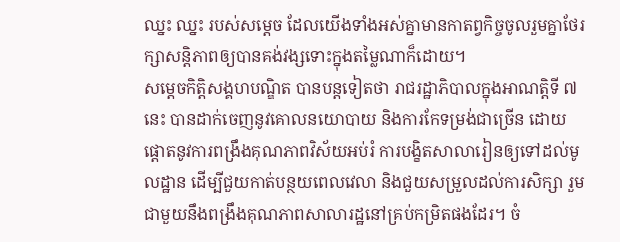ឈ្នះ ឈ្នះ របស់សម្តេច ដែលយើងទាំងអស់គ្នាមានកាតព្វកិច្ចចូលរួមគ្នាថែរក្សាសន្តិភាពឲ្យបានគង់វង្សទោះក្នុងតម្លៃណាក៏ដោយ។
សម្តេចកិត្តិសង្គហបណ្ឌិត បានបន្តទៀតថា រាជរដ្ឋាភិបាលក្នុងអាណត្តិទី ៧ នេះ បានដាក់ចេញនូវគោលនយោបាយ និងការកែទម្រង់ជាច្រើន ដោយផ្ដោតនូវការពង្រឹងគុណភាពវិស័យអប់រំ ការបង្ខិតសាលារៀនឲ្យទៅដល់មូលដ្ឋាន ដើម្បីជួយកាត់បន្ថយពេលវេលា និងជួយសម្រួលដល់ការសិក្សា រួមជាមួយនឹងពង្រឹងគុណភាពសាលារដ្ឋនៅគ្រប់កម្រិតផងដែរ។ ចំ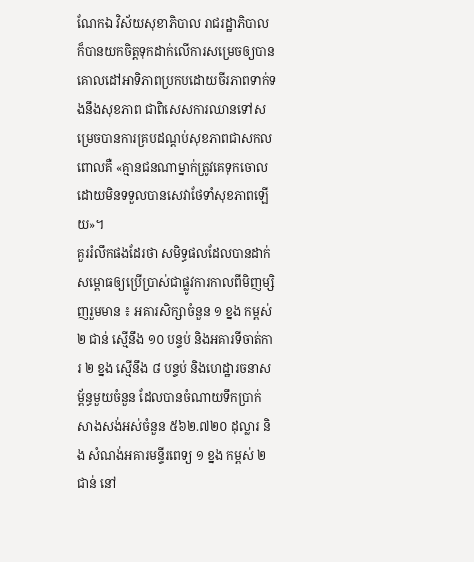ណែកឯ វិស័យសុខាភិបាល រាជរដ្ឋាភិបាល ក៏បានយកចិត្តទុកដាក់លើការសម្រេចឲ្យបានគោលដៅអាទិភាពប្រកបដោយចីរភាពទាក់ទងនឹងសុខភាព ជាពិសេសការឈានទៅសម្រេចបានការគ្របដណ្ដប់សុខភាពជាសកល ពោលគឺ «គ្មានជនណាម្នាក់ត្រូវគេទុកចោល ដោយមិនទទួលបានសេវាថែទាំសុខភាពឡើយ»។
គួររំលឹកផងដែរថា សមិទ្ធផលដែលបានដាក់សម្ពោធឲ្យប្រើប្រាស់ជាផ្លូវការកាលពីមិញម្សិញរួមមាន ៖ អគារសិក្សាចំនួន ១ ខ្នង កម្ពស់ ២ ជាន់ ស្មើនឹង ១០ បន្ទប់ និងអគារទីចាត់ការ ២ ខ្នង ស្មើនឹង ៨ បន្ទប់ និងហេដ្ឋារចនាសម្ព័ន្ធមួយចំនួន ដែលបានចំណាយទឹកប្រាក់សាងសង់អស់ចំនួន ៥៦២.៧២០ ដុល្លារ និង សំណង់អគារមន្ទីរពេទ្យ ១ ខ្នង កម្ពស់ ២ ជាន់ នៅ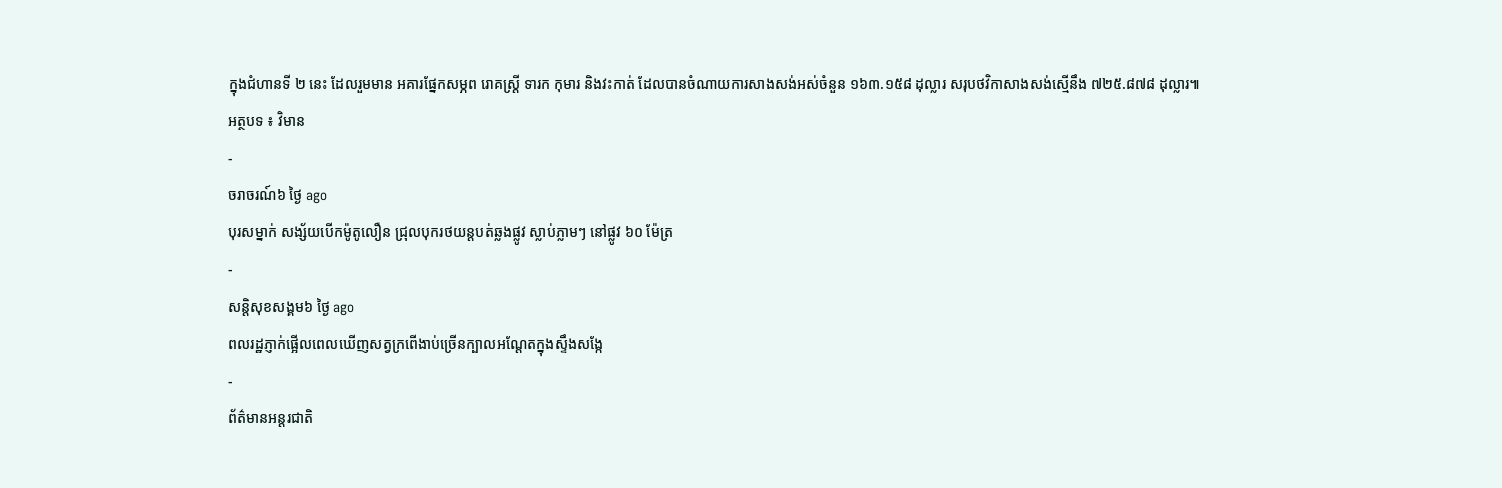ក្នុងជំហានទី ២ នេះ ដែលរួមមាន អគារផ្នែកសម្ភព រោគស្ត្រី ទារក កុមារ និងវះកាត់ ដែលបានចំណាយការសាងសង់អស់ចំនួន ១៦៣.១៥៨ ដុល្លារ សរុបថវិកាសាងសង់ស្មើនឹង ៧២៥.៨៧៨ ដុល្លារ៕
អត្ថបទ ៖ វិមាន
-
ចរាចរណ៍៦ ថ្ងៃ ago
បុរសម្នាក់ សង្ស័យបើកម៉ូតូលឿន ជ្រុលបុករថយន្តបត់ឆ្លងផ្លូវ ស្លាប់ភ្លាមៗ នៅផ្លូវ ៦០ ម៉ែត្រ
-
សន្តិសុខសង្គម៦ ថ្ងៃ ago
ពលរដ្ឋភ្ញាក់ផ្អើលពេលឃើញសត្វក្រពើងាប់ច្រើនក្បាលអណ្ដែតក្នុងស្ទឹងសង្កែ
-
ព័ត៌មានអន្ដរជាតិ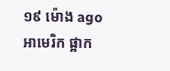១៩ ម៉ោង ago
អាមេរិក ផ្អាក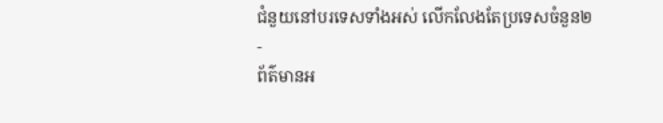ជំនួយនៅបរទេសទាំងអស់ លើកលែងតែប្រទេសចំនួន២
-
ព័ត៌មានអ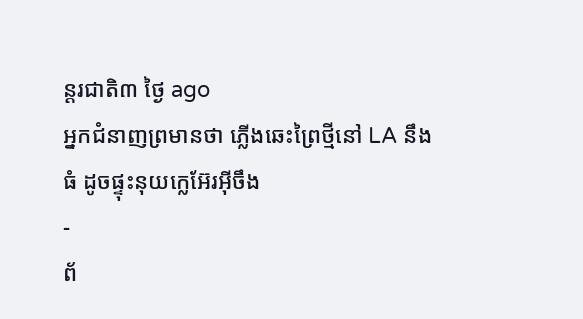ន្ដរជាតិ៣ ថ្ងៃ ago
អ្នកជំនាញព្រមានថា ភ្លើងឆេះព្រៃថ្មីនៅ LA នឹងធំ ដូចផ្ទុះនុយក្លេអ៊ែរអ៊ីចឹង
-
ព័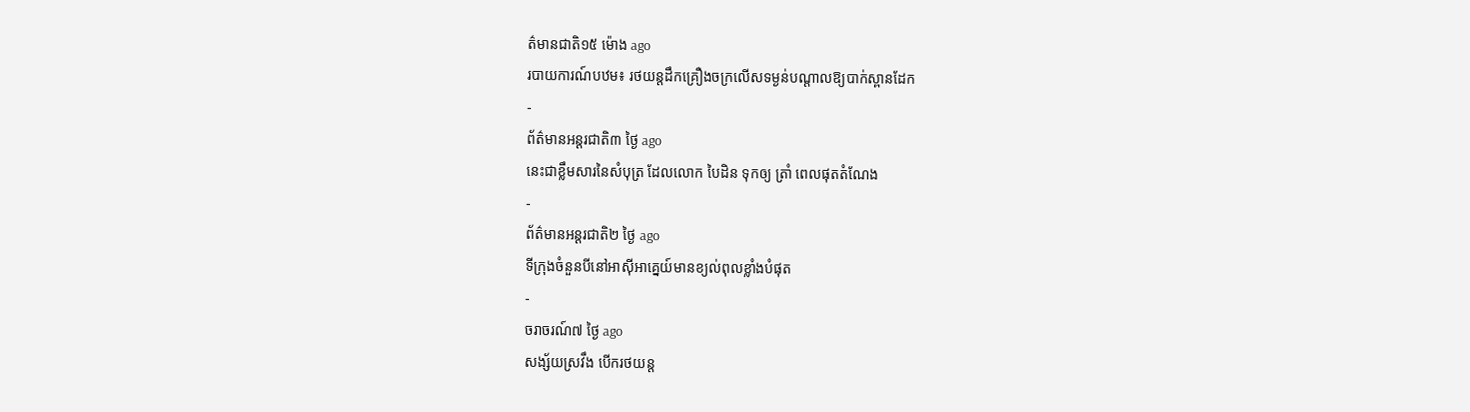ត៌មានជាតិ១៥ ម៉ោង ago
របាយការណ៍បឋម៖ រថយន្តដឹកគ្រឿងចក្រលើសទម្ងន់បណ្តាលឱ្យបាក់ស្ពានដែក
-
ព័ត៌មានអន្ដរជាតិ៣ ថ្ងៃ ago
នេះជាខ្លឹមសារនៃសំបុត្រ ដែលលោក បៃដិន ទុកឲ្យ ត្រាំ ពេលផុតតំណែង
-
ព័ត៌មានអន្ដរជាតិ២ ថ្ងៃ ago
ទីក្រុងចំនួនបីនៅអាស៊ីអាគ្នេយ៍មានខ្យល់ពុលខ្លាំងបំផុត
-
ចរាចរណ៍៧ ថ្ងៃ ago
សង្ស័យស្រវឹង បើករថយន្ត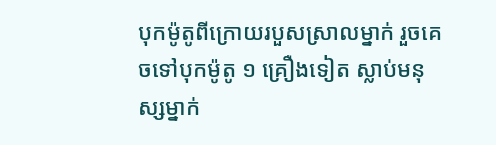បុកម៉ូតូពីក្រោយរបួសស្រាលម្នាក់ រួចគេចទៅបុកម៉ូតូ ១ គ្រឿងទៀត ស្លាប់មនុស្សម្នាក់